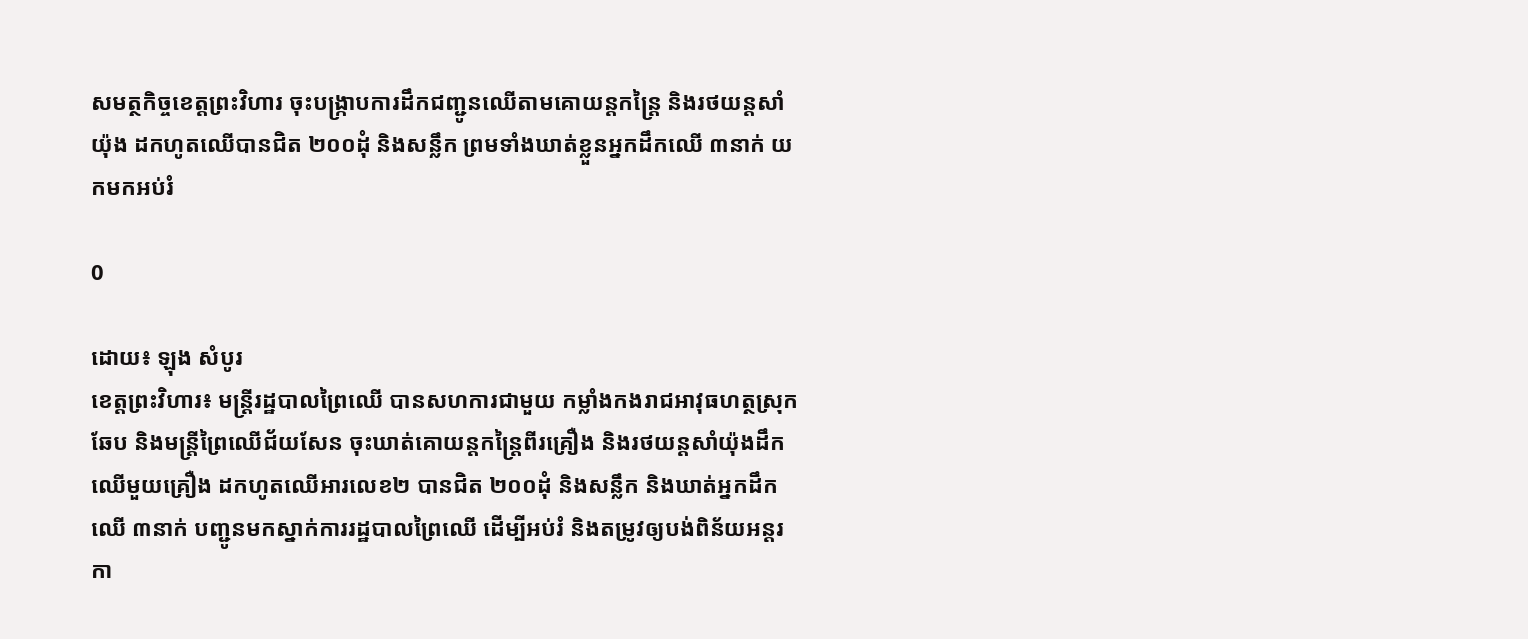សមត្ថកិច្ចខេត្តព្រះវិហារ ចុះបង្ក្រាបការដឹកជញ្ជូនឈើតាមគោយន្តកន្ត្រៃ និងរថយន្តសាំយ៉ុង ដកហូតឈើបានជិត ២០០ដុំ និងសន្លឹក ព្រមទាំងឃាត់ខ្លួនអ្នកដឹកឈើ ៣នាក់ យកមកអប់រំ

0

ដោយ៖ ឡុង សំបូរ
ខេត្តព្រះវិហារ៖ មន្ត្រីរដ្ឋបាលព្រៃឈើ បានសហការជាមួយ កម្លាំងកងរាជអាវុធហត្ថស្រុកឆែប និងមន្ត្រីព្រៃឈើជ័យសែន ចុះឃាត់គោយន្តកន្ត្រៃពីរគ្រឿង និងរថយន្តសាំយ៉ុងដឹកឈើមួយគ្រឿង ដកហូតឈើអារលេខ២ បានជិត ២០០ដុំ និងសន្លឹក និងឃាត់អ្នកដឹកឈើ ៣នាក់ បញ្ជូនមកស្នាក់ការរដ្ឋបាលព្រៃឈើ ដើម្បីអប់រំ និងតម្រូវឲ្យបង់ពិន័យអន្តរកា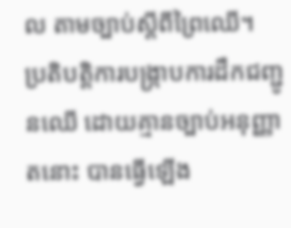ល តាមច្បាប់ស្តីពីព្រៃឈើ។
ប្រតិបត្តិការបង្ក្រាបការដឹកជញ្ជូនឈើ ដោយគ្មានច្បាប់អនុញ្ញាតនោះ បានធ្វើឡើង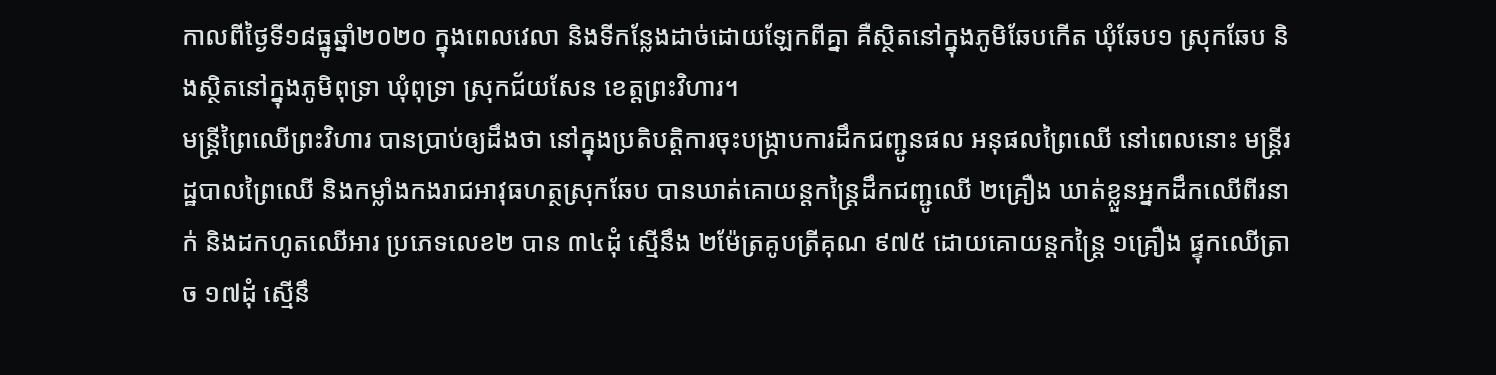កាលពីថ្ងៃទី១៨ធ្នូឆ្នាំ២០២០ ក្នុងពេលវេលា និងទីកន្លែងដាច់ដោយឡែកពីគ្នា គឺស្ថិតនៅក្នុងភូមិឆែបកើត ឃុំឆែប១ ស្រុកឆែប និងស្ថិតនៅក្នុងភូមិពុទ្រា ឃុំពុទ្រា ស្រុកជ័យសែន ខេត្តព្រះវិហារ។
មន្ត្រីព្រៃឈើព្រះវិហារ បានប្រាប់ឲ្យដឹងថា នៅក្នុងប្រតិបត្តិការចុះបង្ក្រាបការដឹកជញ្ជូនផល អនុផលព្រៃឈើ នៅពេលនោះ មន្ត្រីរដ្ឋបាលព្រៃឈើ និងកម្លាំងកងរាជអាវុធហត្ថស្រុកឆែប បានឃាត់គោយន្តកន្ត្រៃដឹកជញ្ជូឈើ ២គ្រឿង ឃាត់ខ្លួនអ្នកដឹកឈើពីរនាក់ និងដកហូតឈើអារ ប្រភេទលេខ២ បាន ៣៤ដុំ ស្មើនឹង ២ម៉ែត្រគូបត្រីគុណ ៩៧៥ ដោយគោយន្តកន្ត្រៃ ១គ្រឿង ផ្ទុកឈើត្រាច ១៧ដុំ ស្មើនឹ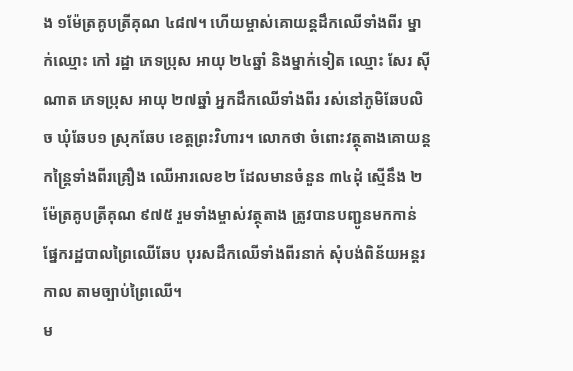ង ១ម៉ែត្រគូបត្រីគុណ ៤៨៧។ ហើយម្ចាស់គោយន្តដឹកឈើទាំងពីរ ម្នាក់ឈ្មោះ កៅ រដ្ឋា ភេទប្រុស អាយុ ២៤ឆ្នាំ និងម្នាក់ទៀត ឈ្មោះ សែរ ស៊ីណាត ភេទប្រុស អាយុ ២៧ឆ្នាំ អ្នកដឹកឈើទាំងពីរ រស់នៅភូមិឆែបលិច ឃុំឆែប១ ស្រុកឆែប ខេត្តព្រះវិហារ។ លោកថា ចំពោះវត្ថុតាងគោយន្តកន្ត្រៃទាំងពីរគ្រឿង ឈើអារលេខ២ ដែលមានចំនួន ៣៤ដុំ ស្មើនឹង ២ម៉ែត្រគូបត្រីគុណ ៩៧៥ រួមទាំងម្ចាស់វត្ថុតាង ត្រូវបានបញ្ជូនមកកាន់ផ្នែករដ្ឋបាលព្រៃឈើឆែប បុរសដឹកឈើទាំងពីរនាក់ សុំបង់ពិន័យអន្តរកាល តាមច្បាប់ព្រៃឈើ។
ម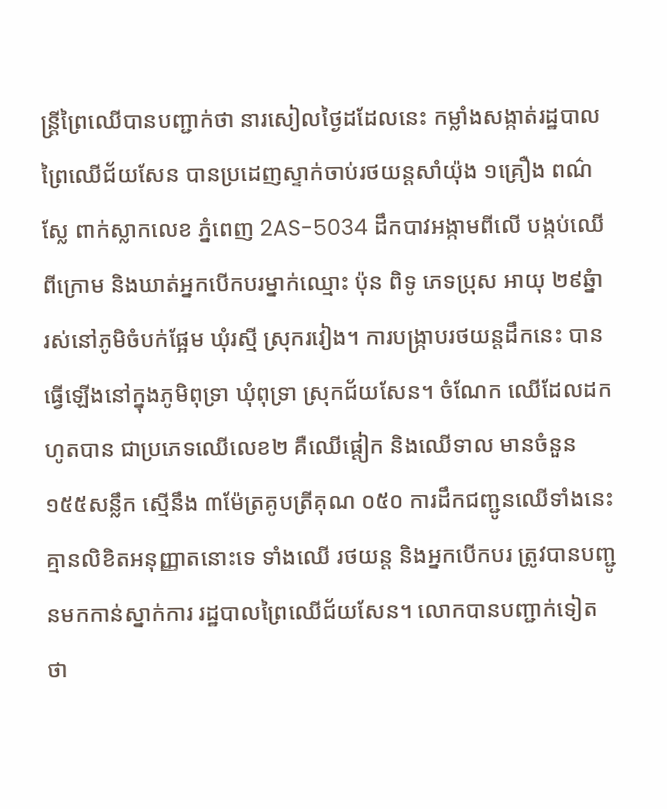ន្ត្រីព្រៃឈើបានបញ្ជាក់ថា នារសៀលថ្ងៃដដែលនេះ កម្លាំងសង្កាត់រដ្ឋបាលព្រៃឈើជ័យសែន បានប្រដេញស្ទាក់ចាប់រថយន្តសាំយ៉ុង ១គ្រឿង ពណ៌ស្លែ ពាក់ស្លាកលេខ ភ្នំពេញ 2AS-5034 ដឹកបាវអង្កាមពីលើ បង្កប់ឈើពីក្រោម និងឃាត់អ្នកបើកបរម្នាក់ឈ្មោះ ប៉ុន ពិទូ ភេទប្រុស អាយុ ២៩ឆ្នំា រស់នៅភូមិចំបក់ផ្អែម ឃុំរស្មី ស្រុករវៀង។ ការបង្ក្រាបរថយន្តដឹកនេះ បានធ្វើឡើងនៅក្នុងភូមិពុទ្រា ឃុំពុទ្រា ស្រុកជ័យសែន។ ចំណែក ឈើដែលដកហូតបាន ជាប្រភេទឈើលេខ២ គឺឈើផ្តៀក និងឈើទាល មានចំនួន ១៥៥សន្លឹក ស្មើនឹង ៣ម៉ែត្រគូបត្រីគុណ ០៥០ ការដឹកជញ្ជូនឈើទាំងនេះ គ្មានលិខិតអនុញ្ញាតនោះទេ ទាំងឈើ រថយន្ត និងអ្នកបើកបរ ត្រូវបានបញ្ជូនមកកាន់ស្នាក់ការ រដ្ឋបាលព្រៃឈើជ័យសែន។ លោកបានបញ្ជាក់ទៀតថា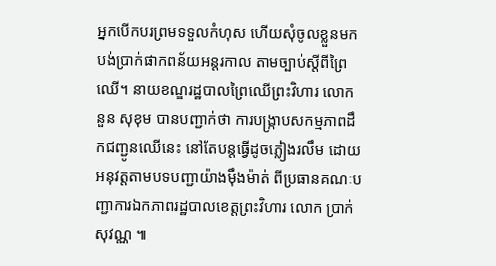អ្នកបើកបរព្រមទទួលកំហុស ហើយសុំចូលខ្លួនមកបង់ប្រាក់ផាកពន័យអន្តរកាល តាមច្បាប់ស្តីពីព្រៃឈើ។ នាយខណ្ឌរដ្ឋបាលព្រៃឈើព្រះវិហារ លោក នួន សុខុម បានបញ្ជាក់ថា ការបង្ក្រាបសកម្មភាពដឹកជញ្ជូនឈើនេះ នៅតែបន្តធ្វើដូចភ្លៀងរលឹម ដោយអនុវត្តតាមបទបញ្ជាយ៉ាងម៉ឹងម៉ាត់ ពីប្រធានគណៈបញ្ជាការឯកភាពរដ្ឋបាលខេត្តព្រះវិហារ លោក ប្រាក់ សុវណ្ណ ៕